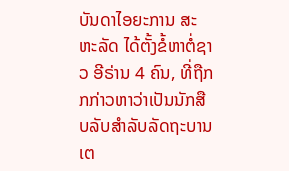ບັນດາໄອຍະການ ສະຫະລັດ ໄດ້ຕັ້ງຂໍ້ຫາຕໍ່ຊາວ ອີຣ່ານ 4 ຄົນ, ທີ່ຖືກກກ່າວຫາວ່າເປັນນັກສືບລັບສຳລັບລັດຖະບານ ເຕ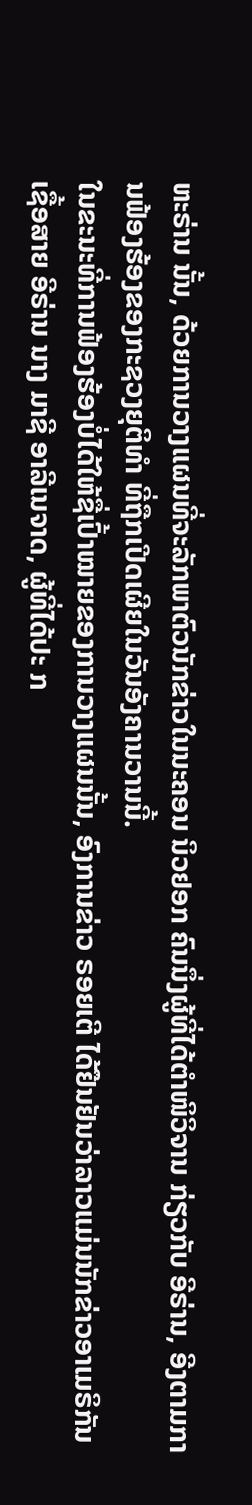ຫະຣ່ານ ນັ້ນ, ດ້ວຍການວາງແຜນທີ່ຈະລັກພາຕົວນັກຂ່າວໃນນະຄອນ ນິວຢອກ ຄົນນຶ່ງຜູ້ທີ່ໄດ້ຕຳໜິວິຈານ ກ່ຽວກັບ ອີຣ່ານ, ອີງຕາມການຟ້ອງຮ້ອງຂອງກະຊວງຍຸຕິທຳ ທີ່ຖືກເປີດເຜີຍໃນວັນອັງຄານວານນີ້.
ໃນຂະນະທີ່ການຟ້ອງຮ້ອງບໍ່ໄດ້ໃຫ້ຊື່ເປົ້າໝາຍຂອງການວາງແຜນນັ້ນ, ອົງການຂ່າວ ຣອຍເຕີ ໄດ້ຢືນຢັນວ່າລາວແມ່ນນັກຂ່າວອາເມຣິກັນເຊື້ອສາຍ ອີຣ່ານ ນາງ ມາຊີ ອາລີເນຈາດ, ຜູ້ທີ່ໄດ້ປະ ກ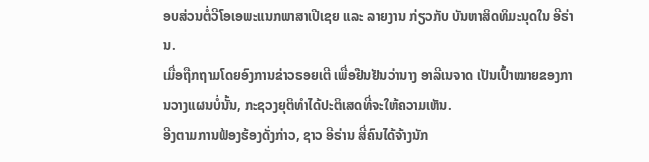ອບສ່ວນຕໍ່ວີໂອເອພະແນກພາສາເປີເຊຍ ແລະ ລາຍງານ ກ່ຽວກັບ ບັນຫາສິດທິມະນຸດໃນ ອີຣ່ານ.
ເມື່ອຖືກຖາມໂດຍອົງການຂ່າວຣອຍເຕີ ເພື່ອຢືນຢັນວ່ານາງ ອາລີເນຈາດ ເປັນເປົ້າໝາຍຂອງການວາງແຜນບໍ່ນັ້ນ, ກະຊວງຍຸຕິທຳໄດ້ປະຕິເສດທີ່ຈະໃຫ້ຄວາມເຫັນ.
ອີງຕາມການຟ້ອງຮ້ອງດັ່ງກ່າວ, ຊາວ ອີຣ່ານ ສີ່ຄົນໄດ້ຈ້າງນັກ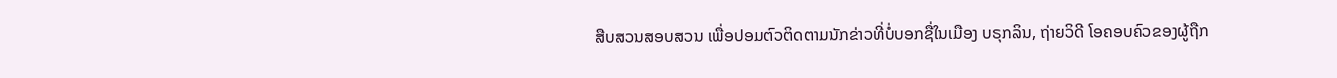ສືບສວນສອບສວນ ເພື່ອປອມຕົວຕິດຕາມນັກຂ່າວທີ່ບໍ່ບອກຊື່ໃນເມືອງ ບຣຸກລິນ, ຖ່າຍວິດີ ໂອຄອບຄົວຂອງຜູ້ຖືກ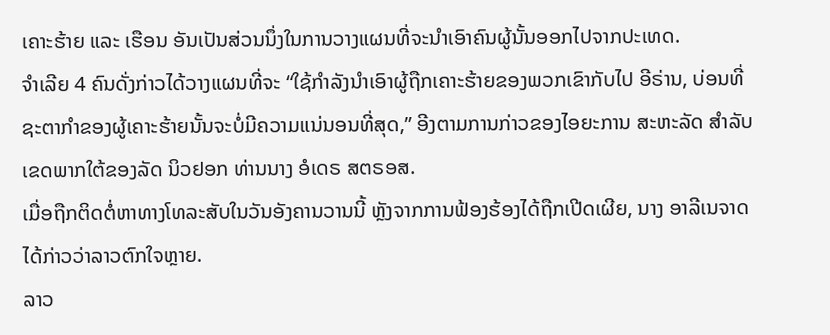ເຄາະຮ້າຍ ແລະ ເຮືອນ ອັນເປັນສ່ວນນຶ່ງໃນການວາງແຜນທີ່ຈະນຳເອົາຄົນຜູ້ນັ້ນອອກໄປຈາກປະເທດ.
ຈຳເລີຍ 4 ຄົນດັ່ງກ່າວໄດ້ວາງແຜນທີ່ຈະ “ໃຊ້ກຳລັງນຳເອົາຜູ້ຖືກເຄາະຮ້າຍຂອງພວກເຂົາກັບໄປ ອີຣ່ານ, ບ່ອນທີ່ຊະຕາກຳຂອງຜູ້ເຄາະຮ້າຍນັ້ນຈະບໍ່ມີຄວາມແນ່ນອນທີ່ສຸດ,” ອີງຕາມການກ່າວຂອງໄອຍະການ ສະຫະລັດ ສຳລັບເຂດພາກໃຕ້ຂອງລັດ ນິວຢອກ ທ່ານນາງ ອໍເດຣ ສຕຣອສ.
ເມື່ອຖືກຕິດຕໍ່ຫາທາງໂທລະສັບໃນວັນອັງຄານວານນີ້ ຫຼັງຈາກການຟ້ອງຮ້ອງໄດ້ຖືກເປີດເຜີຍ, ນາງ ອາລີເນຈາດ ໄດ້ກ່າວວ່າລາວຕົກໃຈຫຼາຍ.
ລາວ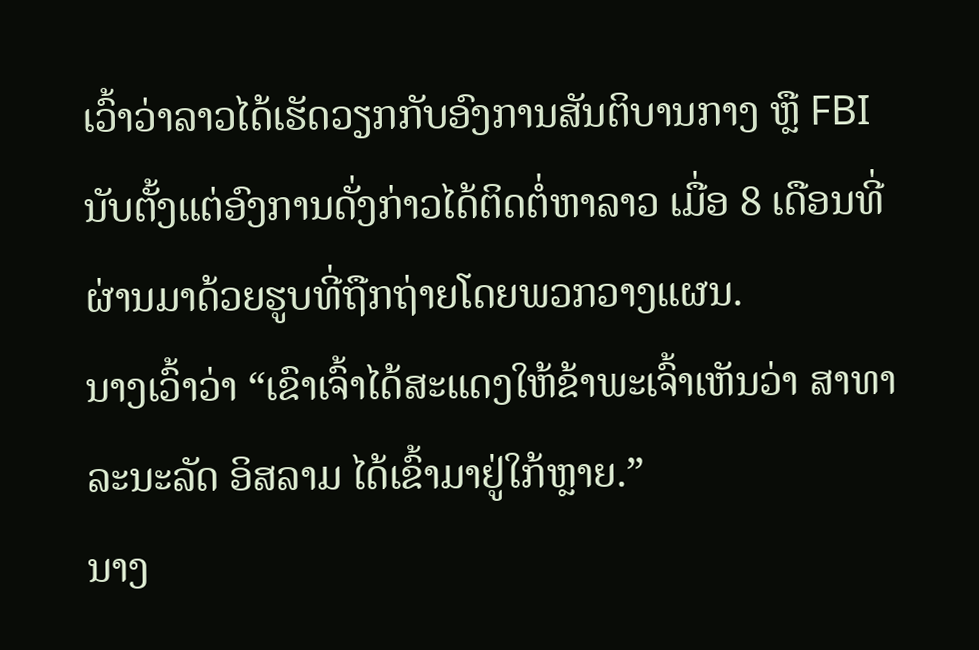ເວົ້າວ່າລາວໄດ້ເຮັດວຽກກັບອົງການສັນຕິບານກາງ ຫຼື FBI ນັບຕັ້ງແຕ່ອົງການດັ່ງກ່າວໄດ້ຕິດຕໍ່ຫາລາວ ເມື່ອ 8 ເດືອນທີ່ຜ່ານມາດ້ວຍຮູບທີ່ຖືກຖ່າຍໂດຍພວກວາງແຜນ.
ນາງເວົ້າວ່າ “ເຂົາເຈົ້າໄດ້ສະແດງໃຫ້ຂ້າພະເຈົ້າເຫັນວ່າ ສາທາລະນະລັດ ອິສລາມ ໄດ້ເຂົ້າມາຢູ່ໃກ້ຫຼາຍ.”
ນາງ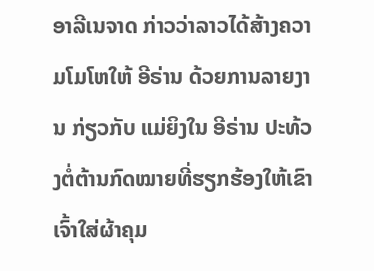ອາລີເນຈາດ ກ່າວວ່າລາວໄດ້ສ້າງຄວາມໂມໂຫໃຫ້ ອີຣ່ານ ດ້ວຍການລາຍງານ ກ່ຽວກັບ ແມ່ຍິງໃນ ອີຣ່ານ ປະທ້ວງຕໍ່ຕ້ານກົດໝາຍທີ່ຮຽກຮ້ອງໃຫ້ເຂົາເຈົ້າໃສ່ຜ້າຄຸມ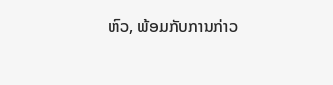ຫົວ, ພ້ອມກັບການກ່າວ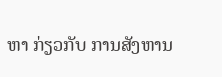ຫາ ກ່ຽວກັບ ການສັງຫານ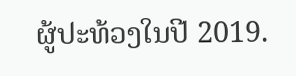ຜູ້ປະທ້ວງໃນປີ 2019.